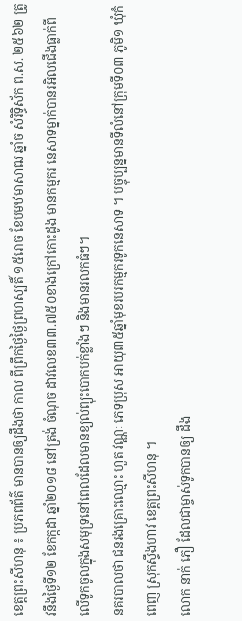ខេត្តព្រះសីហនុ ៖ ប្រភពព័ត៌ មានបានឲ្យដឹងថា កាល ពីព្រឹកថ្ងៃថ្ងៃព្រហស្បតិ៍ ១៥រោច ខែបមឋមាសាឍ ឆ្នាំច សំរិទ្ធិស័ក ព.ស. ២៥៦២ ត្រូវនឹងថ្ងៃទី១២ ខែកក្កដា ឆ្នាំ២០១៨ នៅត្រង់ ចំណុច ដាវលេខ៣៣.៧៥០ខាងក្រៅកោះដូង មានកម្មករ នេសាទម្នាក់បានរអិលជើងធ្លាក់ពីលើទូកចូលក្នុងសមុទ្រនៅពេលដែលមានខ្យល់ព្យុះបោកបក់ខ្លាំងៗ និងមានរលកធំៗ។
នគរបាលថា ជនរងគ្រោះឈ្មោះ ហួត វណ្ណៈ ភេទប្រុស អាយុ៣៥ឆ្នាំមុខរបរកម្មករទូកនេសាទ ។ បច្ចុប្បន្នមានទីលំនៅក្រុមទី០៣ ភូមិ១ ឃុំកំពេញ ស្រុកស្ទឹងហាវ ខេត្តព្រះសីហនុ ។
លោក នាក់ ភឿ ដែលជាម្ចាស់ទូកបានឲ្យ ដឹង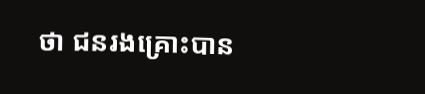ថា ជនរងគ្រោះបាន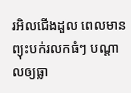រអិលជើងដួល ពេលមានព្យុះបក់រលកធំៗ បណ្តាលឲ្យធ្លា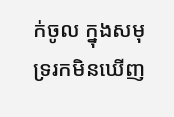ក់ចូល ក្នុងសមុទ្ររកមិនឃើញ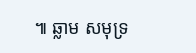៕ ឆ្លាម សមុទ្រ